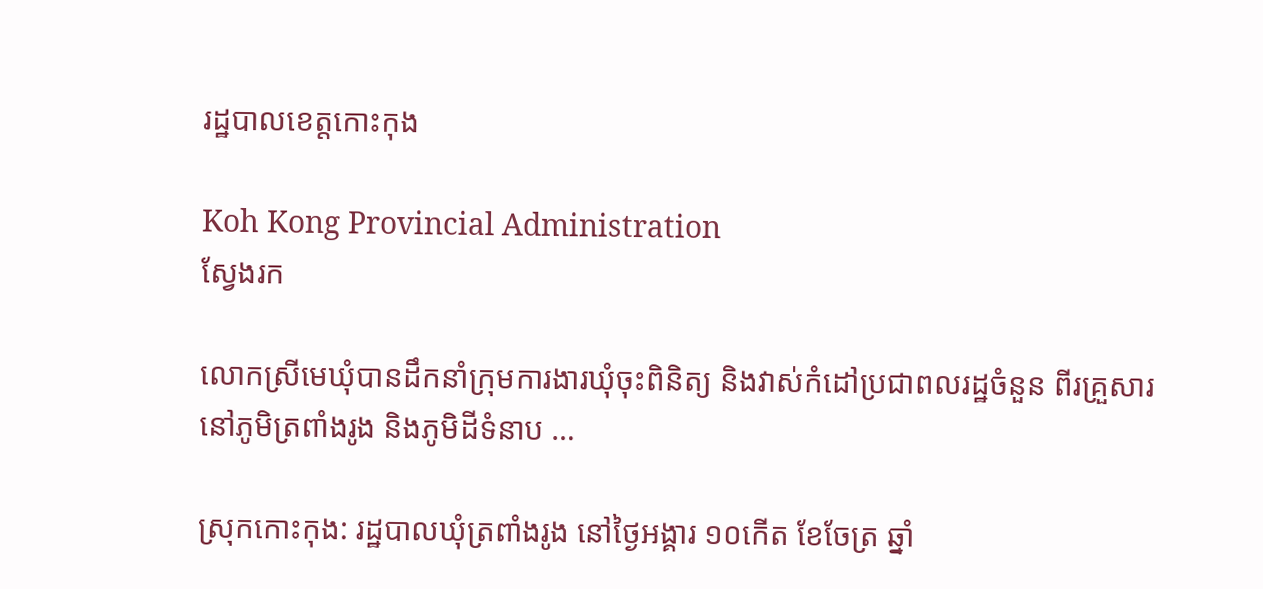រដ្ឋបាលខេត្តកោះកុង

Koh Kong Provincial Administration
ស្វែងរក

លោកស្រីមេឃុំបានដឹកនាំក្រុមការងារឃុំចុះពិនិត្យ និងវាស់កំដៅប្រជាពលរដ្ឋចំនួន ពីរគ្រួសារនៅភូមិត្រពាំងរូង និងភូមិដីទំនាប …

ស្រុកកោះកុង: រដ្ឋបាលឃុំត្រពាំងរូង នៅថ្ងៃអង្គារ ១០កើត ខែចែត្រ ឆ្នាំ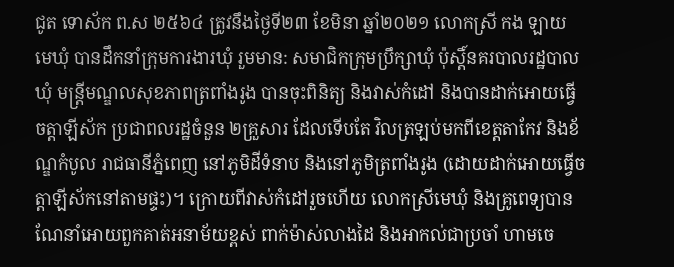ជូត ទោស័ក ព.ស ២៥៦៤ ត្រូវនឹងថ្ងៃទី២៣ ខែមិនា ឆ្នាំ២០២១ លោកស្រី កង ឡាយ មេឃុំ បានដឹកនាំក្រុមការងារឃុំ រួមមាន: សមាជិកក្រុមប្រឹក្សាឃុំ ប៉ុស្តិ៍នគរបាលរដ្ឋបាលឃុំ មន្ត្រីមណ្ឌលសុខភាពត្រពាំងរូង បានចុះពិនិត្យ និងវាស់កំដៅ និងបានដាក់អោយធ្វើចត្តាឡីស័ក ប្រជាពលរដ្ឋចំនួន ២គ្រួសារ ដែលទើបតែ វិលត្រឡប់មកពីខេត្តតាកែវ និងខ័ណ្ឌកំបូល រាជធានីភ្នំពេញ នៅភូមិដីទំនាប និងនៅភូមិត្រពាំងរូង (ដោយដាក់អោយធ្វើចត្តាឡីស័កនៅតាមផ្ទះ)។ ក្រោយពីវាស់កំដៅរួចហើយ លោកស្រីមេឃុំ និងគ្រូពេទ្យបានណែនាំអោយពួកគាត់អនាម័យខ្ពស់ ពាក់ម៉ាស់លាងដៃ និងអាកល់ជាប្រចាំ ហាមចេ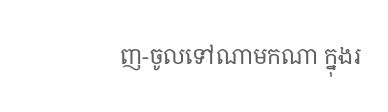ញ-ចូលទៅណាមកណា ក្នុងរ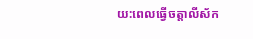យ:ពេលធ្វើចត្តាលីស័ក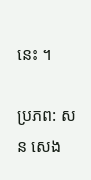នេះ ។

ប្រភព: សន សេង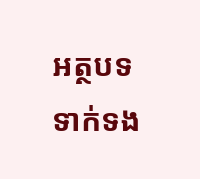អត្ថបទទាក់ទង